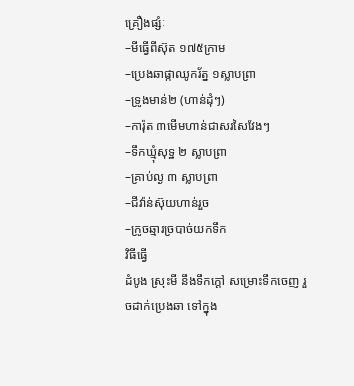គ្រឿងផ្សំៈ
–មីធ្វើពីស៊ុត ១៧៥ក្រាម
–ប្រេងឆាផ្កាឈូករ័ត្ន ១ស្លាបព្រា
–ទ្រូងមាន់២ (ហាន់ដុំៗ)
–ការ៉ុត ៣មើមហាន់ជាសរសៃវែងៗ
–ទឹកឃ្មុំសុទ្ឋ ២ ស្លាបព្រា
–គ្រាប់ល្ង ៣ ស្លាបព្រា
–ជីវ៉ាន់ស៊ុយហាន់រួច
–ក្រូចឆ្មារច្របាច់យកទឹក
វិធីធ្វើ
ដំបូង ស្រុះមី នឹងទឹកក្តៅ សម្រោះទឹកចេញ រួចដាក់ប្រេងឆា ទៅក្នុង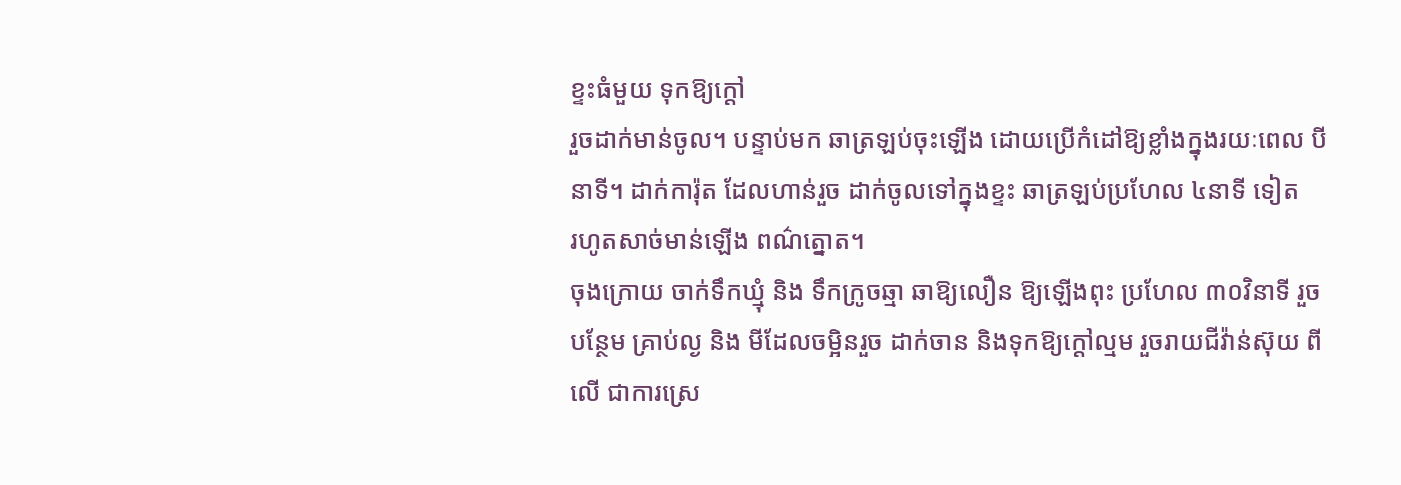ខ្ទះធំមួយ ទុកឱ្យក្តៅ
រួចដាក់មាន់ចូល។ បន្ទាប់មក ឆាត្រឡប់ចុះឡើង ដោយប្រើកំដៅឱ្យខ្លាំងក្នុងរយៈពេល បី
នាទី។ ដាក់ការ៉ុត ដែលហាន់រួច ដាក់ចូលទៅក្នុងខ្ទះ ឆាត្រឡប់ប្រហែល ៤នាទី ទៀត
រហូតសាច់មាន់ឡើង ពណ៌ត្នោត។
ចុងក្រោយ ចាក់ទឹកឃ្មុំ និង ទឹកក្រូចឆ្មា ឆាឱ្យលឿន ឱ្យឡើងពុះ ប្រហែល ៣០វិនាទី រួច
បន្ថែម គ្រាប់ល្ង និង មីដែលចម្អិនរួច ដាក់ចាន និងទុកឱ្យក្តៅល្មម រួចរាយជីវ៉ាន់ស៊ុយ ពី
លើ ជាការស្រេ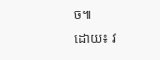ច៕
ដោយ៖ វ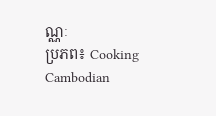ណ្ណៈ
ប្រភព៖ Cooking Cambodian